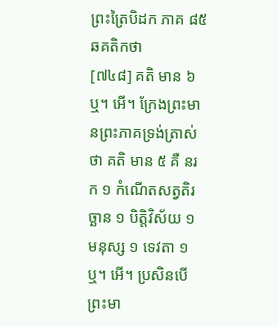ព្រះត្រៃបិដក ភាគ ៨៥
ឆគតិកថា
[៧៤៨] គតិ មាន ៦ ឬ។ អើ។ ក្រែងព្រះមានព្រះភាគទ្រង់ត្រាស់ថា គតិ មាន ៥ គឺ នរក ១ កំណើតសត្វតិរច្ឆាន ១ បិត្តិវិស័យ ១ មនុស្ស ១ ទេវតា ១ ឬ។ អើ។ ប្រសិនបើ ព្រះមា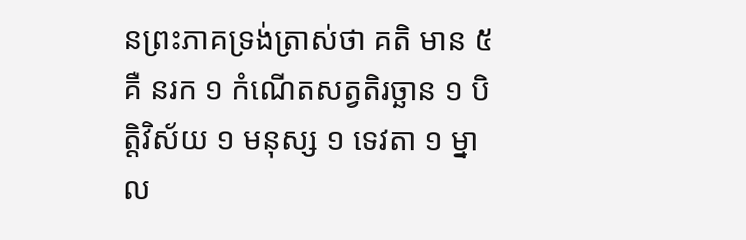នព្រះភាគទ្រង់ត្រាស់ថា គតិ មាន ៥ គឺ នរក ១ កំណើតសត្វតិរច្ឆាន ១ បិត្តិវិស័យ ១ មនុស្ស ១ ទេវតា ១ ម្នាល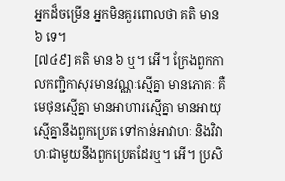អ្នកដ៏ចម្រើន អ្នកមិនគួរពោលថា គតិ មាន ៦ ទេ។
[៧៤៩] គតិ មាន ៦ ឬ។ អើ។ ក្រែងពួកកាលកញ្ជិកាសុរមានវណ្ណៈស្មើគ្នា មានភោគៈ គឺមេថុនស្មើគ្នា មានអាហារស្មើគ្នា មានអាយុស្មើគ្នានឹងពួកប្រេត ទៅកាន់អាវាហៈ និងវិវាហៈជាមួយនឹងពួកប្រេតដែរឬ។ អើ។ ប្រសិ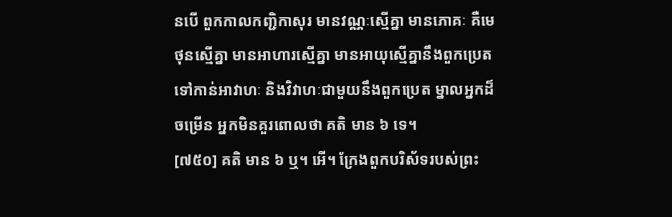នបើ ពួកកាលកញ្ជិកាសុរ មានវណ្ណៈស្មើគ្នា មានភោគៈ គឺមេថុនស្មើគ្នា មានអាហារស្មើគ្នា មានអាយុស្មើគ្នានឹងពួកប្រេត ទៅកាន់អាវាហៈ និងវិវាហៈជាមួយនឹងពួកប្រេត ម្នាលអ្នកដ៏ចម្រើន អ្នកមិនគួរពោលថា គតិ មាន ៦ ទេ។
[៧៥០] គតិ មាន ៦ ឬ។ អើ។ ក្រែងពួកបរិស័ទរបស់ព្រះ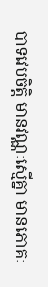បាទវេបចិត្តិ មានវណ្ណៈស្មើគ្នា មានភោគៈ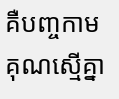គឺបញ្ចកាមគុណស្មើគ្នា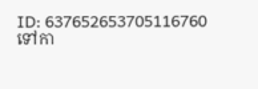ID: 637652653705116760
ទៅកា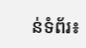ន់ទំព័រ៖